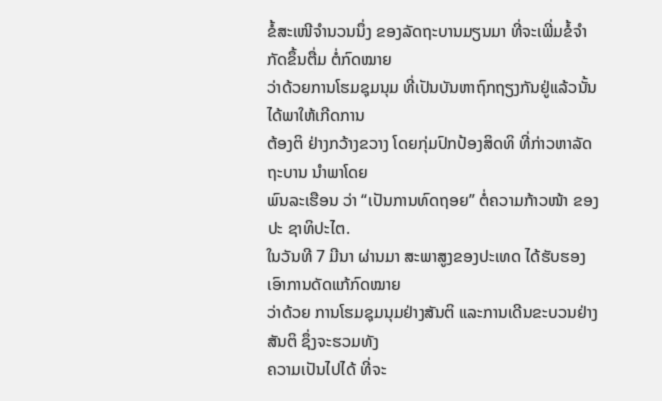ຂໍ້ສະເໜີຈຳນວນນຶ່ງ ຂອງລັດຖະບານມຽນມາ ທີ່ຈະເພີ່ມຂໍ້ຈຳກັດຂຶ້ນຕື່ມ ຕໍ່ກົດໝາຍ
ວ່າດ້ວຍການໂຮມຊຸມນຸມ ທີ່ເປັນບັນຫາຖົກຖຽງກັນຢູ່ແລ້ວນັ້ນ ໄດ້ພາໃຫ້ເກີດການ
ຕ້ອງຕິ ຢ່າງກວ້າງຂວາງ ໂດຍກຸ່ມປົກປ້ອງສິດທິ ທີ່ກ່າວຫາລັດຖະບານ ນຳພາໂດຍ
ພົນລະເຮືອນ ວ່າ “ເປັນການທົດຖອຍ” ຕໍ່ຄວາມກ້າວໜ້າ ຂອງປະ ຊາທິປະໄຕ.
ໃນວັນທີ 7 ມີນາ ຜ່ານມາ ສະພາສູງຂອງປະເທດ ໄດ້ຮັບຮອງເອົາການດັດແກ້ກົດໝາຍ
ວ່າດ້ວຍ ການໂຮມຊຸມນຸມຢ່າງສັນຕິ ແລະການເດີນຂະບວນຢ່າງສັນຕິ ຊຶ່ງຈະຮວມທັງ
ຄວາມເປັນໄປໄດ້ ທີ່ຈະ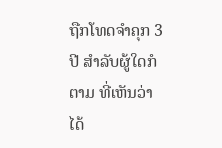ຖືກໂທດຈຳຄຸກ 3 ປີ ສຳລັບຜູ້ໃດກໍຕາມ ທີ່ເຫັນວ່າ ໄດ້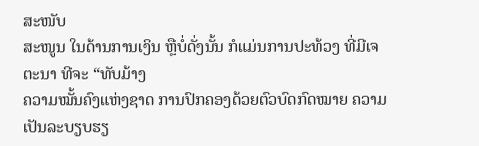ສະໜັບ
ສະໜູນ ໃນດ້ານການເງິນ ຫຼືບໍ່ດັ່ງນັ້ນ ກໍແມ່ນການປະທ້ວງ ທີ່ມີເຈຕະນາ ທີຈະ “ທັບມ້າງ
ຄວາມໝັ້ນຄົງແຫ່ງຊາດ ການປົກຄອງດ້ວຍຕົວບົດກົດໝາຍ ຄວາມເປັນລະບຽບຮຽ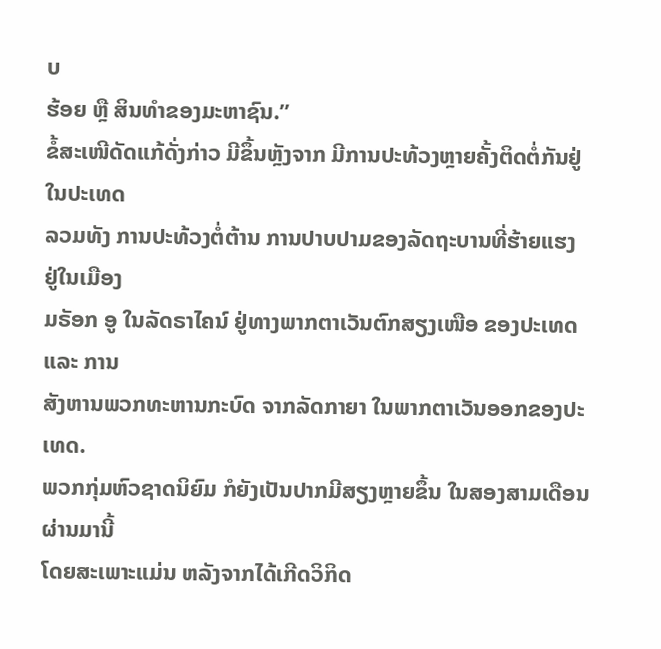ບ
ຮ້ອຍ ຫຼື ສິນທຳຂອງມະຫາຊົນ.”
ຂໍ້ສະເໜີດັດແກ້ດັ່ງກ່າວ ມີຂຶ້ນຫຼັງຈາກ ມີການປະທ້ວງຫຼາຍຄັ້ງຕິດຕໍ່ກັນຢູ່ໃນປະເທດ
ລວມທັງ ການປະທ້ວງຕໍ່ຕ້ານ ການປາບປາມຂອງລັດຖະບານທີ່ຮ້າຍແຮງ ຢູ່ໃນເມືອງ
ມຣັອກ ອູ ໃນລັດຣາໄຄນ໌ ຢູ່ທາງພາກຕາເວັນຕົກສຽງເໜືອ ຂອງປະເທດ ແລະ ການ
ສັງຫານພວກທະຫານກະບົດ ຈາກລັດກາຍາ ໃນພາກຕາເວັນອອກຂອງປະເທດ.
ພວກກຸ່ມຫົວຊາດນິຍົມ ກໍຍັງເປັນປາກມີສຽງຫຼາຍຂຶ້ນ ໃນສອງສາມເດືອນຜ່ານມານີ້
ໂດຍສະເພາະແມ່ນ ຫລັງຈາກໄດ້ເກີດວິກິດ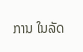ການ ໃນລັດ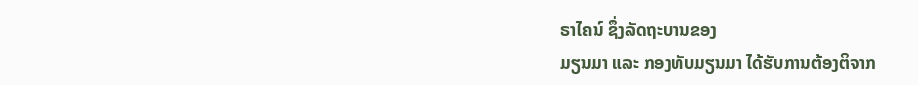ຣາໄຄນ໌ ຊຶ່ງລັດຖະບານຂອງ
ມຽນມາ ແລະ ກອງທັບມຽນມາ ໄດ້ຮັບການຕ້ອງຕິຈາກ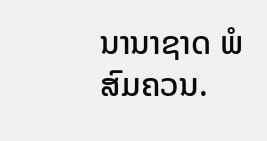ນານາຊາດ ພໍສົມຄວນ.